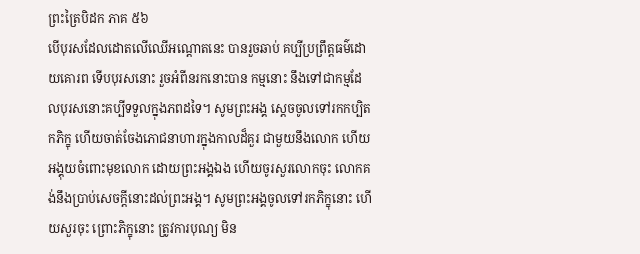ព្រះត្រៃបិដក ភាគ ៥៦
បើបុរសដែលដោតលើឈើអណ្ដោតនេះ បានរួចឆាប់ គប្បីប្រព្រឹត្តធម៌ដោយគោរព ទើបបុរសនោះ រួចអំពីនរកនោះបាន កម្មនោះ នឹងទៅជាកម្មដែលបុរសនោះគប្បីទទួលក្នុងភពដទៃ។ សូមព្រះអង្គ សេ្ដចចូលទៅរកកប្បិតកភិក្ខុ ហើយចាត់ចែងភោជនាហារក្នុងកាលដ៏គួរ ជាមួយនឹងលោក ហើយអង្គុយចំពោះមុខលោក ដោយព្រះអង្គឯង ហើយចូរសួរលោកចុះ លោកគង់នឹងប្រាប់សេចក្ដីនោះដល់ព្រះអង្គ។ សូមព្រះអង្គចូលទៅរកភិក្ខុនោះ ហើយសួរចុះ ព្រោះភិក្ខុនោះ ត្រូវការបុណ្យ មិន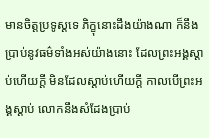មានចិត្តប្រទូស្ដទេ ភិក្ខុនោះដឹងយ៉ាងណា ក៏នឹងប្រាប់នូវធម៌ទាំងអស់យ៉ាងនោះ ដែលព្រះអង្គស្ដាប់ហើយក្ដី មិនដែលស្ដាប់ហើយក្ដី កាលបើព្រះអង្គស្ដាប់ លោកនឹងសំដែងប្រាប់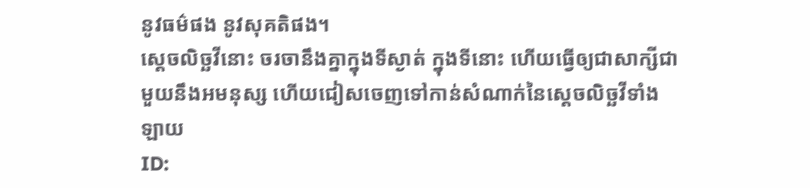នូវធម៌ផង នូវសុគតិផង។
ស្ដេចលិច្ឆវីនោះ ចរចានឹងគ្នាក្នុងទីស្ងាត់ ក្នុងទីនោះ ហើយធ្វើឲ្យជាសាក្សីជាមួយនឹងអមនុស្ស ហើយជៀសចេញទៅកាន់សំណាក់នៃស្ដេចលិច្ឆវីទាំងឡាយ
ID: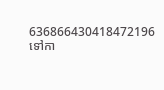636866430418472196
ទៅកា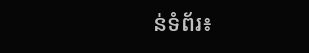ន់ទំព័រ៖